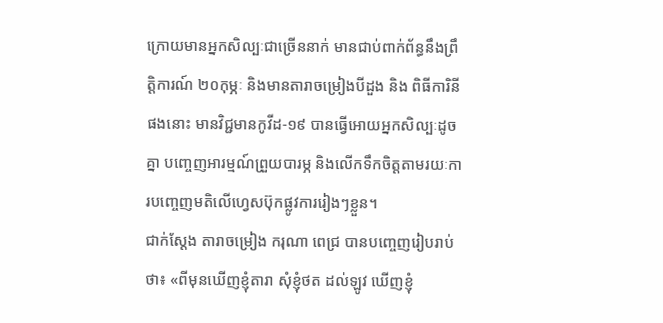ក្រោយមានអ្នកសិល្បៈជាច្រើននាក់ មានជាប់ពាក់ព័ន្ធនឹងព្រឹត្តិការណ៍ ២០កុម្ភៈ និងមានតារាចម្រៀងបីដួង និង ពិធីការិនី ផងនោះ មានវិជ្ជមានកូវីដ-១៩ បានធ្វើអោយអ្នកសិល្បៈដូចគ្នា បញ្ចេញអារម្មណ៍ព្រួយបារម្ភ និងលើកទឹកចិត្តតាមរយៈការបញ្ចេញមតិលើហ្វេសប៊ុកផ្លូវការរៀងៗខ្លួន។
ជាក់ស្តែង តារាចម្រៀង ករុណា ពេជ្រ បានបញ្ចេញរៀបរាប់ថា៖ «ពីមុនឃើញខ្ញុំតារា សុំខ្ញុំថត ដល់ឡូវ ឃើញខ្ញុំ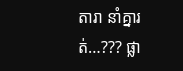តារា នាំគ្នារត់…??? ផ្លា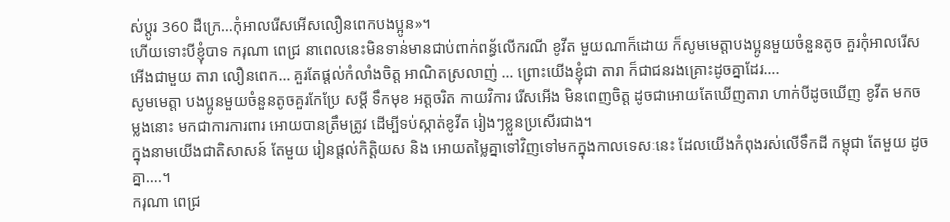ស់ប្ដូរ 360 ដឺក្រេ…កុំអាលរើសអើសលឿនពេកបងប្អូន»។
ហើយទោះបីខ្ញុំបាទ ករុណា ពេជ្រ នាពេលនេះមិនទាន់មានជាប់ពាក់ពន្ធ័លើករណី ខូវីត មួយណាក៏ដោយ ក៏សូមមេត្តាបងប្អូនមួយចំនួនតូច គួរកុំអាលរើសអើងជាមួយ តារា លឿនពេក… គួរតែផ្តល់កំលាំងចិត្ត អាណិតស្រលាញ់ … ព្រោះយើងខ្ញុំជា តារា ក៏ជាជនរងគ្រោះដូចគ្នាដែរ….
សូមមេត្តា បងប្អូនមួយចំនួនតូចគួរកែប្រែ សម្តី ទឹកមុខ អត្តចរិត កាយវិការ រើសអើង មិនពេញចិត្ត ដូចជាអោយតែឃើញតារា ហាក់បីដូចឃើញ ខូវីត មកចម្លងនោះ មកជាការការពារ អោយបានត្រឹមត្រូវ ដើម្បីទប់ស្កាត់ខូវីត រៀងៗខ្លួនប្រសើរជាង។
ក្នុងនាមយើងជាតិសាសន៍ តែមួយ រៀនផ្តល់កិត្តិយស និង អោយតម្លៃគ្នាទៅវិញទៅមកក្នុងកាលទេសៈនេះ ដែលយើងកំពុងរស់លើទឹកដី កម្ពុជា តែមួយ ដូចគ្នា….។
ករុណា ពេជ្រ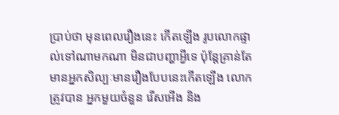ប្រាប់ថា មុនពេលរឿងនេះ កើតឡើង រូបលោកផ្ទាល់ទៅណាមកណា មិនជាបញ្ហាអ្វីទេ ប៉ុន្តែគ្រាន់តែមានអ្នកសិល្បៈមានរឿងបែបនេះកើតឡើង លោកត្រូវបាន អ្នកមួយចំនួន រើសអើង និង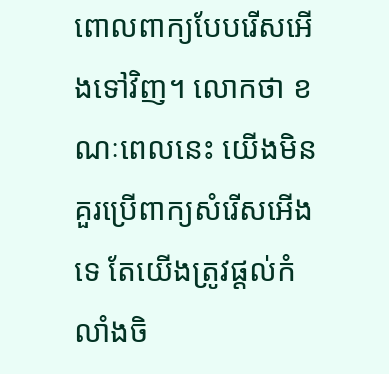ពោលពាក្យបែបរើសអើងទៅវិញ។ លោកថា ខណៈពេលនេះ យើងមិនគួរប្រើពាក្យសំរើសអើងទេ តែយើងត្រូវផ្តល់កំលាំងចិ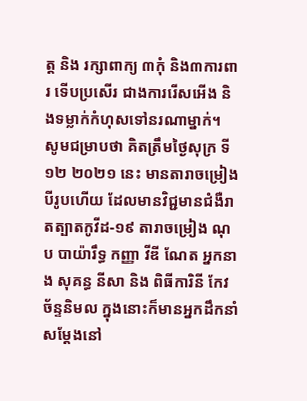ត្ត និង រក្សាពាក្យ ៣កុំ និង៣ការពារ ទើបប្រសើរ ជាងការរើសអើង និងទម្លាក់កំហុសទៅនរណាម្នាក់។
សូមជម្រាបថា គិតត្រឹមថ្ងៃសុក្រ ទី១២ ២០២១ នេះ មានតារាចម្រៀងបីរូបហើយ ដែលមានវិជ្ជមានជំងឺរាតត្បាតកូវីដ-១៩ តារាចម្រៀង ណុប បាយ៉ារឹទ្ធ កញ្ញា វីឌី ណែត អ្នកនាង សុគន្ធ នីសា និង ពិធីការិនី កែវ ច័ន្ទនិមល ក្នុងនោះក៏មានអ្នកដឹកនាំសម្តែងនៅ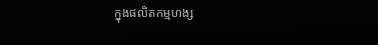ក្នុងផលិតកម្មហង្ស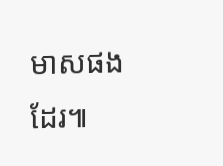មាសផងដែរ៕